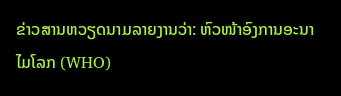ຂ່າວສານຫວຽດນາມລາຍງານວ່າ: ຫົວໜ້າອົງການອະນາໄມໂລກ (WHO)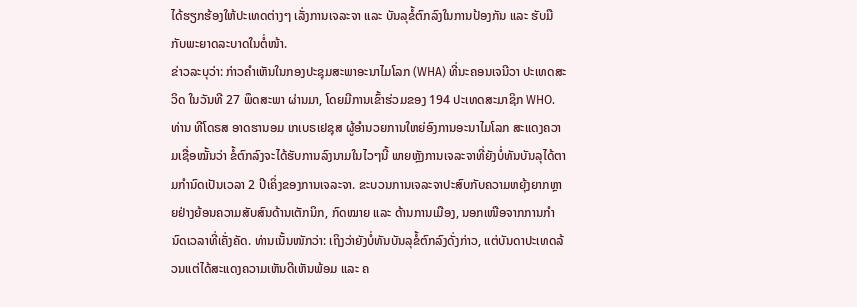ໄດ້ຮຽກຮ້ອງໃຫ້ປະເທດຕ່າງໆ ເລັ່ງການເຈລະຈາ ແລະ ບັນລຸຂໍ້ຕົກລົງໃນການປ້ອງກັນ ແລະ ຮັບມືກັບພະຍາດລະບາດໃນຕໍ່ໜ້າ.
ຂ່າວລະບຸວ່າ: ກ່າວຄຳເຫັນໃນກອງປະຊຸມສະພາອະນາໄມໂລກ (WHA) ທີ່ນະຄອນເຈນີວາ ປະເທດສະວິດ ໃນວັນທີ 27 ພຶດສະພາ ຜ່ານມາ, ໂດຍມີການເຂົ້າຮ່ວມຂອງ 194 ປະເທດສະມາຊິກ WHO. ທ່ານ ທີໂດຣສ ອາດຮານອມ ເກເບຣເຢຊຸສ ຜູ້ອຳນວຍການໃຫຍ່ອົງການອະນາໄມໂລກ ສະແດງຄວາມເຊື່ອໝັ້ນວ່າ ຂໍ້ຕົກລົງຈະໄດ້ຮັບການລົງນາມໃນໄວໆນີ້ ພາຍຫຼັງການເຈລະຈາທີ່ຍັງບໍ່ທັນບັນລຸໄດ້ຕາມກຳນົດເປັນເວລາ 2 ປີເຄິ່ງຂອງການເຈລະຈາ. ຂະບວນການເຈລະຈາປະສົບກັບຄວາມຫຍຸ້ງຍາກຫຼາຍຢ່າງຍ້ອນຄວາມສັບສົນດ້ານເຕັກນິກ, ກົດໝາຍ ແລະ ດ້ານການເມືອງ, ນອກເໜືອຈາກການກຳນົດເວລາທີ່ເຄັ່ງຄັດ. ທ່ານເນັ້ນໜັກວ່າ: ເຖິງວ່າຍັງບໍ່ທັນບັນລຸຂໍ້ຕົກລົງດັ່ງກ່າວ, ແຕ່ບັນດາປະເທດລ້ວນແຕ່ໄດ້ສະແດງຄວາມເຫັນດີເຫັນພ້ອມ ແລະ ຄ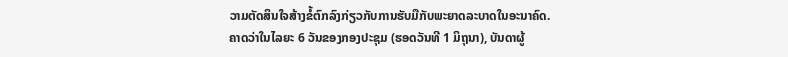ວາມຕັດສິນໃຈສ້າງຂໍ້ຕົກລົງກ່ຽວກັບການຮັບມືກັບພະຍາດລະບາດໃນອະນາຄົດ.
ຄາດວ່າໃນໄລຍະ 6 ວັນຂອງກອງປະຊຸມ (ຮອດວັນທີ 1 ມິຖຸນາ), ບັນດາຜູ້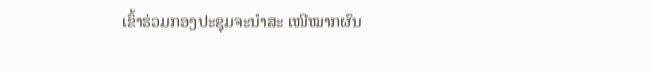ເຂົ້າຮ່ວມກອງປະຊຸມຈະນຳສະ ເໜີໝາກຜົນ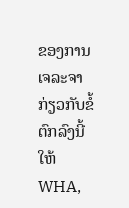ຂອງການເຈລະຈາກ່ຽວກັບຂໍ້ຕົກລົງນີ້ໃຫ້ WHA,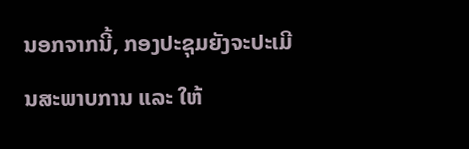ນອກຈາກນີ້, ກອງປະຊຸມຍັງຈະປະເມີນສະພາບການ ແລະ ໃຫ້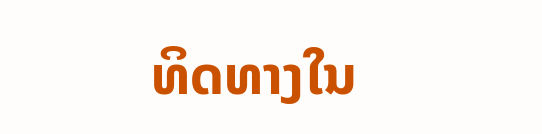ທິດທາງໃນ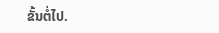ຂັ້ນຕໍ່ໄປ.